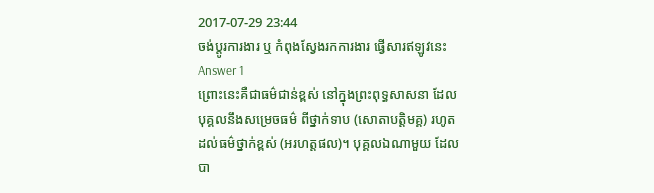2017-07-29 23:44
ចង់ប្តូរការងារ ឬ កំពុងស្វែងរកការងារ ផ្វើសារឥឡូវនេះ
Answer 1
ព្រោះនេះគឺជាធម៌ជាន់ខ្ពស់ នៅក្នុងព្រះពុទ្ធសាសនា ដែលបុគ្គលនឹងសម្រេចធម៌ ពីថ្នាក់ទាប (សោតាបត្តិមគ្គ) រហូតដល់ធម៌ថ្នាក់ខ្ពស់ (អរហត្តផល)។ បុគ្គលឯណាមួយ ដែលបា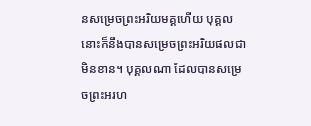នសម្រេចព្រះអរិយមគ្គហើយ បុគ្គលនោះក៏នឹងបានសម្រេចព្រះអរិយផលជាមិនខាន។ បុគ្គលណា ដែលបានសម្រេចព្រះអរហ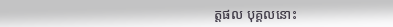ត្តផល បុគ្គលនោះ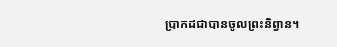ប្រាកដជាបានចូលព្រះនិព្វាន។